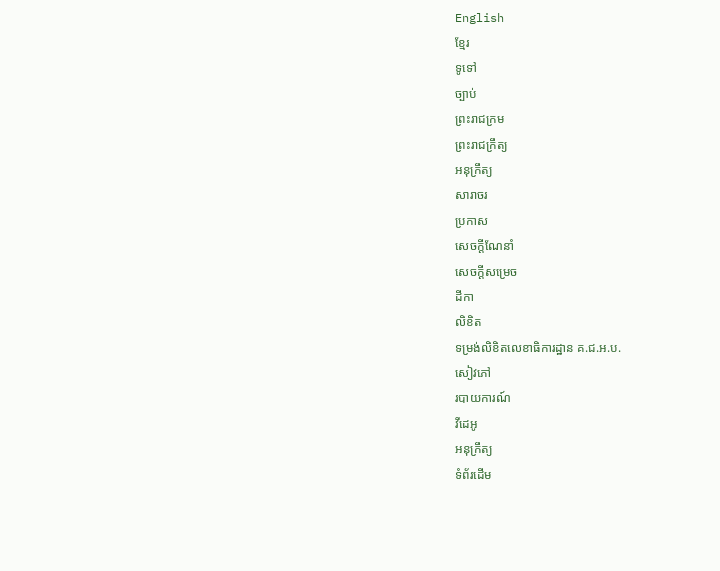English
ខ្មែរ
ទូទៅ
ច្បាប់
ព្រះរាជក្រម
ព្រះរាជក្រឹត្យ
អនុក្រឹត្យ
សារាចរ
ប្រកាស
សេចក្ដីណែនាំ
សេចក្ដីសម្រេច
ដីកា
លិខិត
ទម្រង់លិខិតលេខាធិការដ្ឋាន គ.ជ.អ.ប.
សៀវភៅ
របាយការណ៍
វីដេអូ
អនុក្រឹត្យ
ទំព័រដើម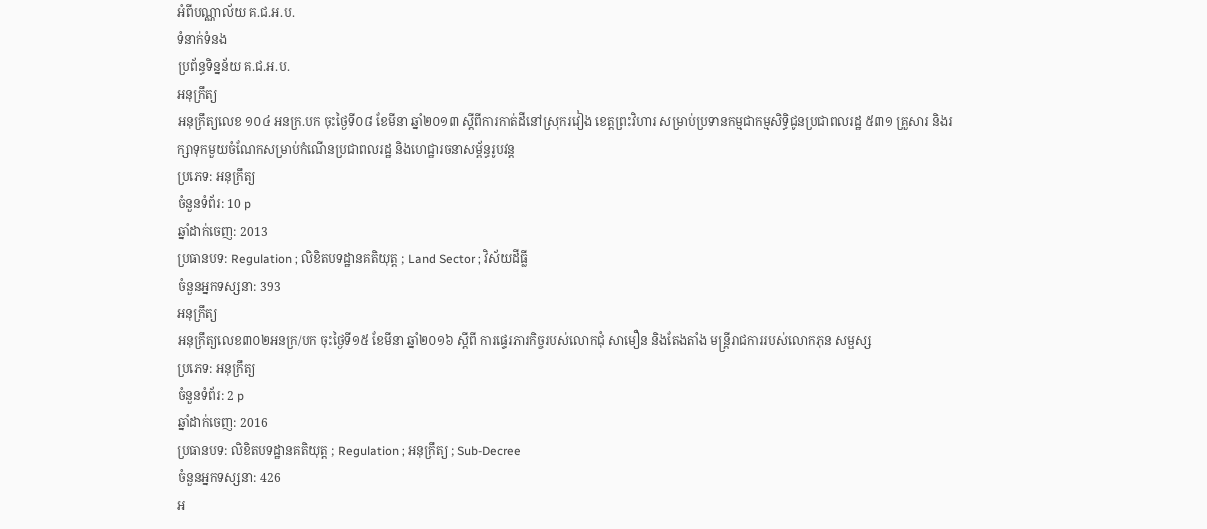អំពីបណ្ណាល័យ គ.ជ.អ.ប.
ទំនាក់ទំនង
ប្រព័ន្ធទិន្នន័យ គ.ជ.អ.ប.
អនុក្រឹត្យ
អនុក្រឹត្យលេខ ១០៤ អនក្រ.បក ចុះថ្ងៃទី០៨ ខែមីនា ឆ្នាំ២០១៣ ស្តីពីការកាត់ដីនៅស្រុករវៀង ខេត្តព្រះវិហារ សម្រាប់ប្រទានកម្មជាកម្មសិទ្ធិជូនប្រជាពលរដ្ឋ ៥៣១ គ្រួសារ និងរក្សាទុកមួយចំណែកសម្រាប់កំណើនប្រជាពលរដ្ឋ និងហេជ្ឋារចនាសម្ព័ន្ធរូបវន្ត
ប្រភេទ: អនុក្រឹត្យ
ចំនួនទំព័រ: 10 p
ឆ្នាំដាក់ចេញ: 2013
ប្រធានបទ: Regulation ; លិខិតបទដ្ឋានគតិយុត្ត ; Land Sector ; វិស័យដីធ្លី
ចំនួនអ្នកទស្សនា: 393
អនុក្រឹត្យ
អនុក្រឹត្យលេខ៣០២អនក្រ/បក ចុះថ្ងៃទី១៥ ខែមីនា ឆ្នាំ២០១៦ ស្ដីពី ការផ្ទេរភារកិច្ចរបស់លោកជុំ សាមឿន និងតែងតាំង មន្ត្រីរាជការរបស់លោកភុន សម្ផស្ស
ប្រភេទ: អនុក្រឹត្យ
ចំនួនទំព័រ: 2 p
ឆ្នាំដាក់ចេញ: 2016
ប្រធានបទ: លិខិតបទដ្ឋានគតិយុត្ត ; Regulation ; អនុក្រឹត្យ ; Sub-Decree
ចំនួនអ្នកទស្សនា: 426
អ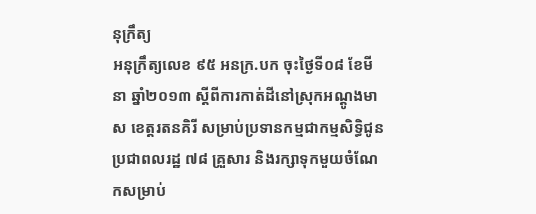នុក្រឹត្យ
អនុក្រឹត្យលេខ ៩៥ អនក្រ.បក ចុះថ្ងៃទី០៨ ខែមីនា ឆ្នាំ២០១៣ ស្តីពីការកាត់ដីនៅស្រុកអណ្តូងមាស ខេត្តរតនគិរី សម្រាប់ប្រទានកម្មជាកម្មសិទ្ធិជូនប្រជាពលរដ្ឋ ៧៨ គ្រួសារ និងរក្សាទុកមួយចំណែកសម្រាប់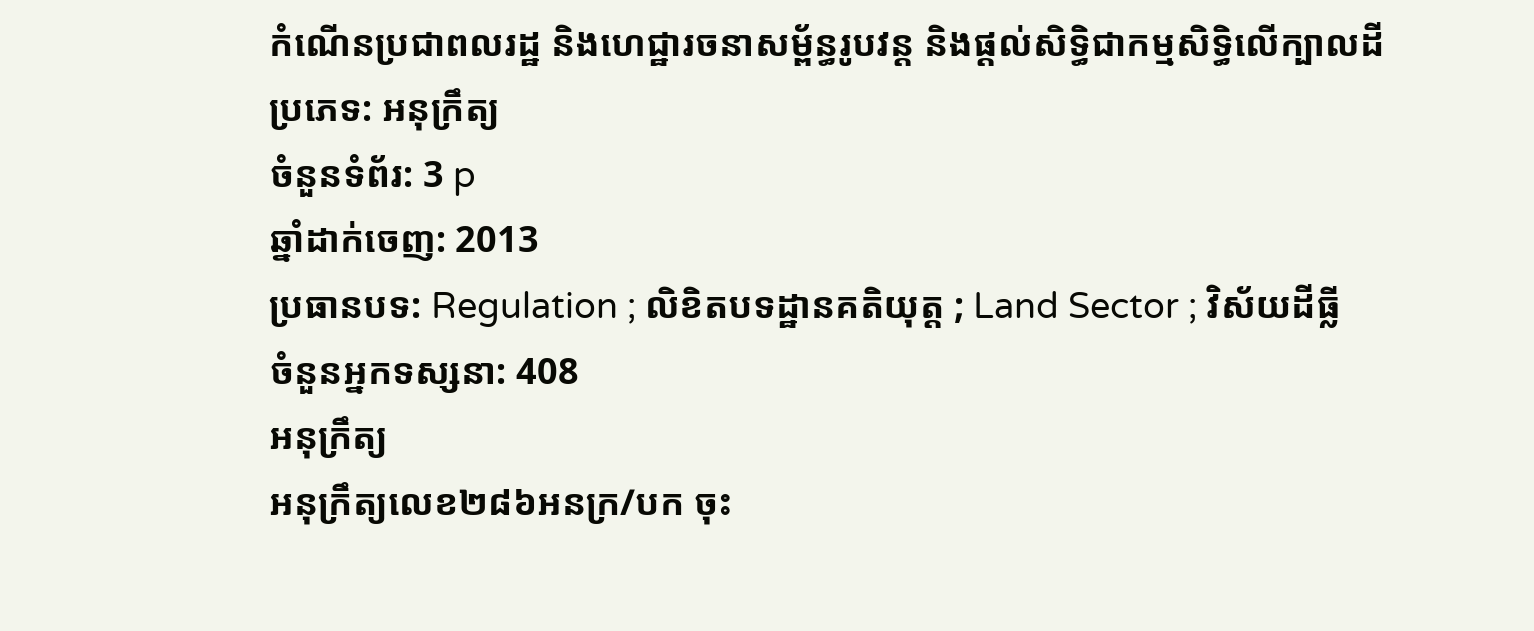កំណើនប្រជាពលរដ្ឋ និងហេជ្ឋារចនាសម្ព័ន្ធរូបវន្ត និងផ្តល់សិទ្ធិជាកម្មសិទ្ធិលើក្បាលដី
ប្រភេទ: អនុក្រឹត្យ
ចំនួនទំព័រ: 3 p
ឆ្នាំដាក់ចេញ: 2013
ប្រធានបទ: Regulation ; លិខិតបទដ្ឋានគតិយុត្ត ; Land Sector ; វិស័យដីធ្លី
ចំនួនអ្នកទស្សនា: 408
អនុក្រឹត្យ
អនុក្រឹត្យលេខ២៨៦អនក្រ/បក ចុះ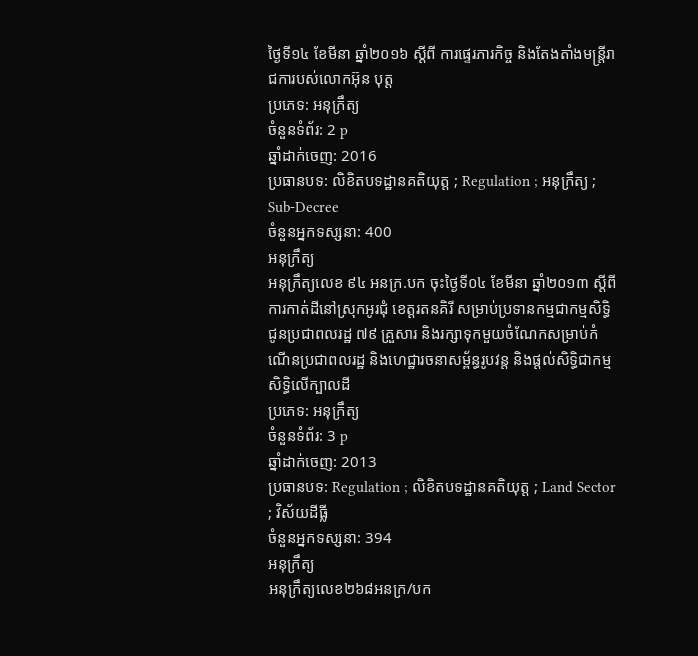ថ្ងៃទី១៤ ខែមីនា ឆ្នាំ២០១៦ ស្ដីពី ការផ្ទេរភារកិច្ច និងតែងតាំងមន្ត្រីរាជការបស់លោកអ៊ុន បុត្ដ
ប្រភេទ: អនុក្រឹត្យ
ចំនួនទំព័រ: 2 p
ឆ្នាំដាក់ចេញ: 2016
ប្រធានបទ: លិខិតបទដ្ឋានគតិយុត្ត ; Regulation ; អនុក្រឹត្យ ; Sub-Decree
ចំនួនអ្នកទស្សនា: 400
អនុក្រឹត្យ
អនុក្រឹត្យលេខ ៩៤ អនក្រ.បក ចុះថ្ងៃទី០៤ ខែមីនា ឆ្នាំ២០១៣ ស្តីពីការកាត់ដីនៅស្រុកអូរជុំ ខេត្តរតនគិរី សម្រាប់ប្រទានកម្មជាកម្មសិទ្ធិជូនប្រជាពលរដ្ឋ ៧៩ គ្រួសារ និងរក្សាទុកមួយចំណែកសម្រាប់កំណើនប្រជាពលរដ្ឋ និងហេជ្ឋារចនាសម្ព័ន្ធរូបវន្ត និងផ្តល់សិទ្ធិជាកម្មសិទ្ធិលើក្បាលដី
ប្រភេទ: អនុក្រឹត្យ
ចំនួនទំព័រ: 3 p
ឆ្នាំដាក់ចេញ: 2013
ប្រធានបទ: Regulation ; លិខិតបទដ្ឋានគតិយុត្ត ; Land Sector ; វិស័យដីធ្លី
ចំនួនអ្នកទស្សនា: 394
អនុក្រឹត្យ
អនុក្រឹត្យលេខ២៦៨អនក្រ/បក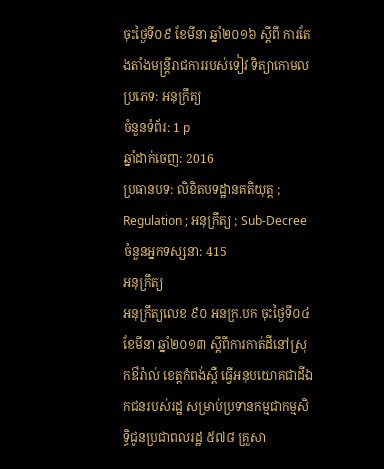ចុះថ្ងៃទី០៩ ខែមីនា ឆ្នាំ២០១៦ ស្ដីពី ការតែងតាំងមន្ត្រីរាជការរបស់ទៀវ ទិត្យាកោមល
ប្រភេទ: អនុក្រឹត្យ
ចំនួនទំព័រ: 1 p
ឆ្នាំដាក់ចេញ: 2016
ប្រធានបទ: លិខិតបទដ្ឋានគតិយុត្ត ; Regulation ; អនុក្រឹត្យ ; Sub-Decree
ចំនួនអ្នកទស្សនា: 415
អនុក្រឹត្យ
អនុក្រឹត្យលេខ ៩០ អនក្រ.បក ចុះថ្ងៃទី០៤ ខែមីនា ឆ្នាំ២០១៣ ស្តីពីការកាត់ដីនៅស្រុកឳរ៉ាល់ ខេត្តកំពង់ស្ពឺ ធ្វើអនុបយោគជាដីឯកជនរបស់រដ្ឋ សម្រាប់ប្រទានកម្មជាកម្មសិទ្ធិជូនប្រជាពលរដ្ឋ ៥៧៨ គ្រួសា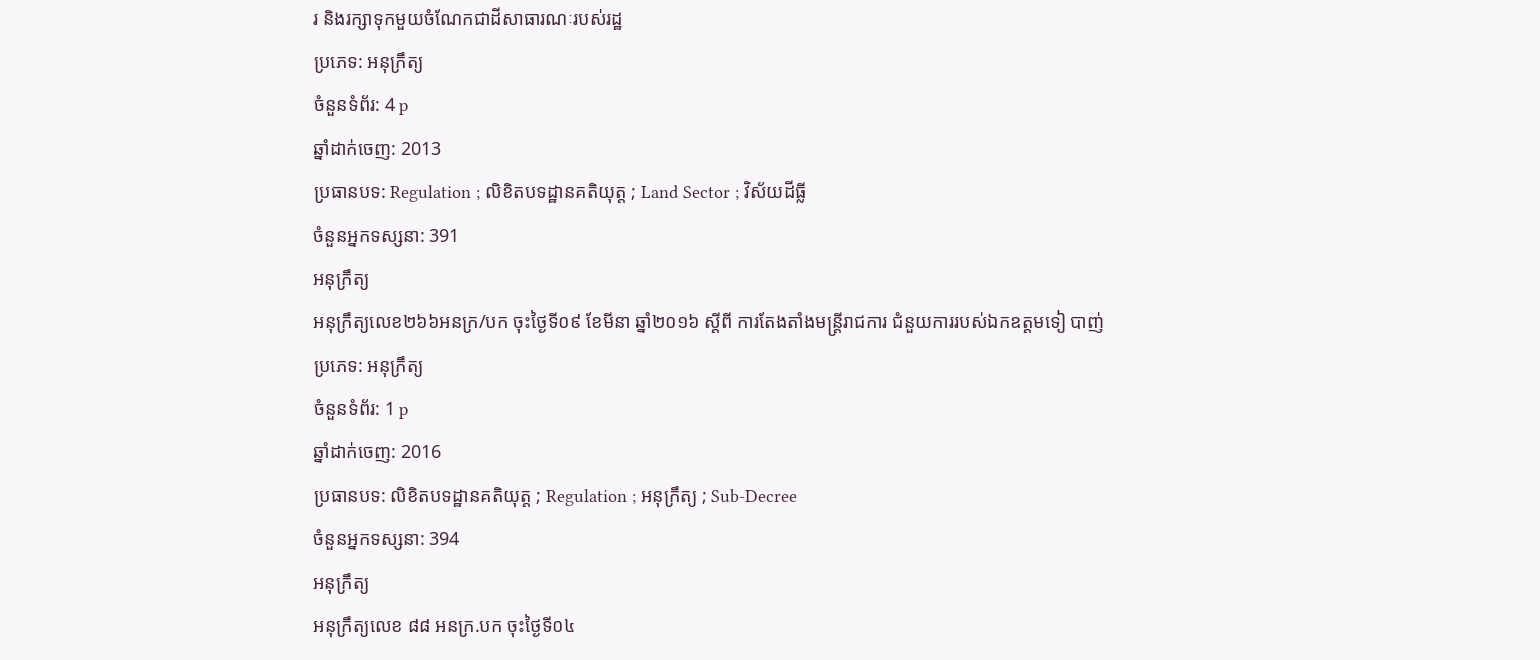រ និងរក្សាទុកមួយចំណែកជាដីសាធារណៈរបស់រដ្ឋ
ប្រភេទ: អនុក្រឹត្យ
ចំនួនទំព័រ: 4 p
ឆ្នាំដាក់ចេញ: 2013
ប្រធានបទ: Regulation ; លិខិតបទដ្ឋានគតិយុត្ត ; Land Sector ; វិស័យដីធ្លី
ចំនួនអ្នកទស្សនា: 391
អនុក្រឹត្យ
អនុក្រឹត្យលេខ២៦៦អនក្រ/បក ចុះថ្ងៃទី០៩ ខែមីនា ឆ្នាំ២០១៦ ស្ដីពី ការតែងតាំងមន្ត្រីរាជការ ជំនួយការរបស់ឯកឧត្ដមទៀ បាញ់
ប្រភេទ: អនុក្រឹត្យ
ចំនួនទំព័រ: 1 p
ឆ្នាំដាក់ចេញ: 2016
ប្រធានបទ: លិខិតបទដ្ឋានគតិយុត្ត ; Regulation ; អនុក្រឹត្យ ; Sub-Decree
ចំនួនអ្នកទស្សនា: 394
អនុក្រឹត្យ
អនុក្រឹត្យលេខ ៨៨ អនក្រ.បក ចុះថ្ងៃទី០៤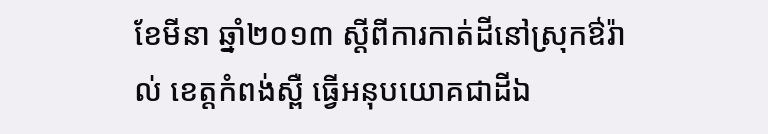ខែមីនា ឆ្នាំ២០១៣ ស្តីពីការកាត់ដីនៅស្រុកឳរ៉ាល់ ខេត្តកំពង់ស្ពឺ ធ្វើអនុបយោគជាដីឯ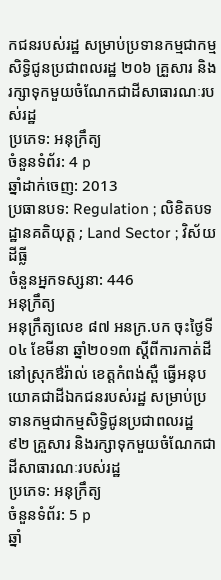កជនរបស់រដ្ឋ សម្រាប់ប្រទានកម្មជាកម្មសិទ្ធិជូនប្រជាពលរដ្ឋ ២០៦ គ្រួសារ និងរក្សាទុកមួយចំណែកជាដីសាធារណៈរបស់រដ្ឋ
ប្រភេទ: អនុក្រឹត្យ
ចំនួនទំព័រ: 4 p
ឆ្នាំដាក់ចេញ: 2013
ប្រធានបទ: Regulation ; លិខិតបទដ្ឋានគតិយុត្ត ; Land Sector ; វិស័យដីធ្លី
ចំនួនអ្នកទស្សនា: 446
អនុក្រឹត្យ
អនុក្រឹត្យលេខ ៨៧ អនក្រ.បក ចុះថ្ងៃទី០៤ ខែមីនា ឆ្នាំ២០១៣ ស្តីពីការកាត់ដីនៅស្រុកឳរ៉ាល់ ខេត្តកំពង់ស្ពឺ ធ្វើអនុបយោគជាដីឯកជនរបស់រដ្ឋ សម្រាប់ប្រទានកម្មជាកម្មសិទ្ធិជូនប្រជាពលរដ្ឋ ៩២ គ្រួសារ និងរក្សាទុកមួយចំណែកជាដីសាធារណៈរបស់រដ្ឋ
ប្រភេទ: អនុក្រឹត្យ
ចំនួនទំព័រ: 5 p
ឆ្នាំ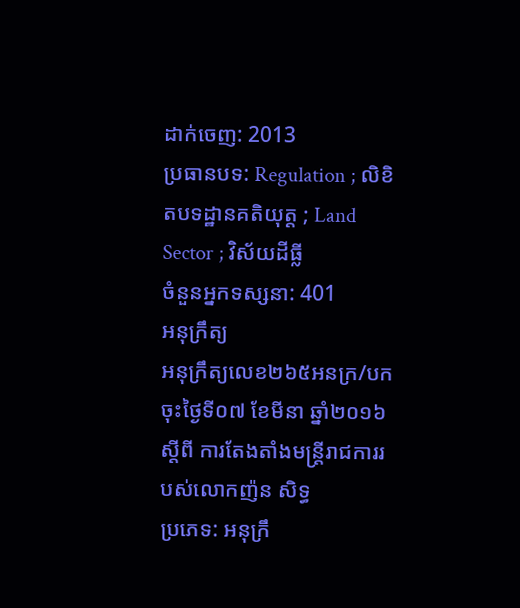ដាក់ចេញ: 2013
ប្រធានបទ: Regulation ; លិខិតបទដ្ឋានគតិយុត្ត ; Land Sector ; វិស័យដីធ្លី
ចំនួនអ្នកទស្សនា: 401
អនុក្រឹត្យ
អនុក្រឹត្យលេខ២៦៥អនក្រ/បក ចុះថ្ងៃទី០៧ ខែមីនា ឆ្នាំ២០១៦ ស្ដីពី ការតែងតាំងមន្ត្រីរាជការរបស់លោកញ៉ន សិទ្ធ
ប្រភេទ: អនុក្រឹ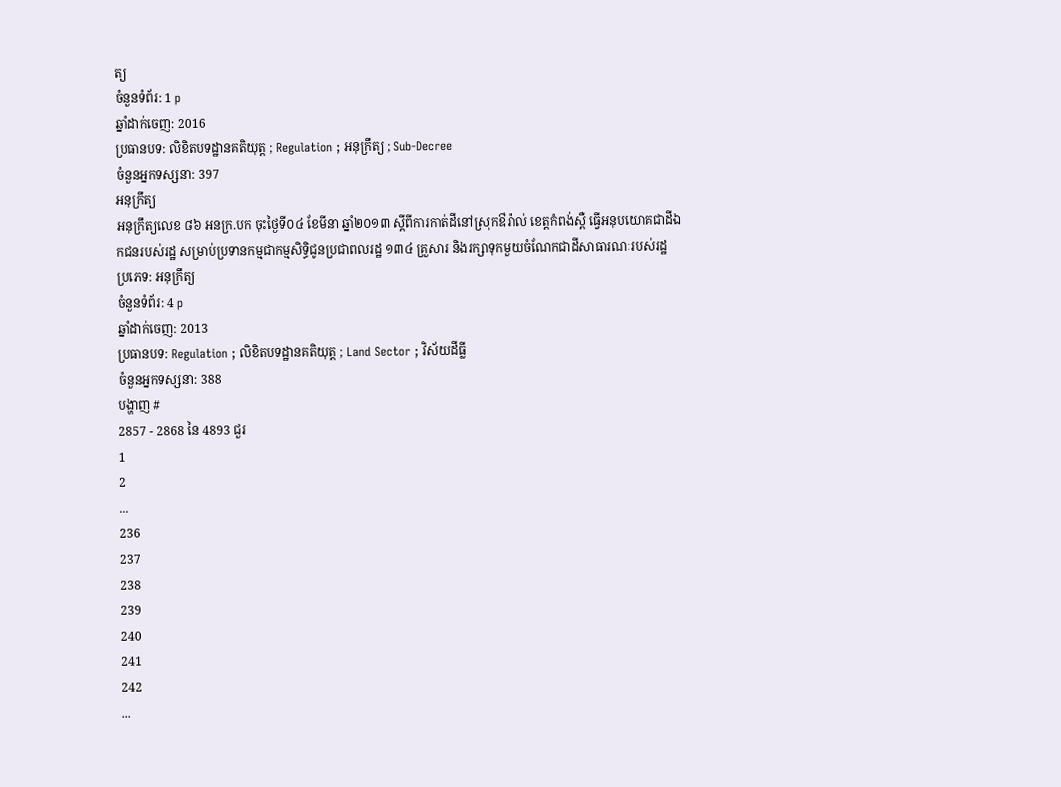ត្យ
ចំនួនទំព័រ: 1 p
ឆ្នាំដាក់ចេញ: 2016
ប្រធានបទ: លិខិតបទដ្ឋានគតិយុត្ត ; Regulation ; អនុក្រឹត្យ ; Sub-Decree
ចំនួនអ្នកទស្សនា: 397
អនុក្រឹត្យ
អនុក្រឹត្យលេខ ៨៦ អនក្រ.បក ចុះថ្ងៃទី០៤ ខែមីនា ឆ្នាំ២០១៣ ស្តីពីការកាត់ដីនៅស្រុកឳរ៉ាល់ ខេត្តកំពង់ស្ពឺ ធ្វើអនុបយោគជាដីឯកជនរបស់រដ្ឋ សម្រាប់ប្រទានកម្មជាកម្មសិទ្ធិជូនប្រជាពលរដ្ឋ ១៣៤ គ្រួសារ និងរក្សាទុកមួយចំណែកជាដីសាធារណៈរបស់រដ្ឋ
ប្រភេទ: អនុក្រឹត្យ
ចំនួនទំព័រ: 4 p
ឆ្នាំដាក់ចេញ: 2013
ប្រធានបទ: Regulation ; លិខិតបទដ្ឋានគតិយុត្ត ; Land Sector ; វិស័យដីធ្លី
ចំនួនអ្នកទស្សនា: 388
បង្ហាញ #
2857 - 2868 នៃ 4893 ជួរ
1
2
...
236
237
238
239
240
241
242
...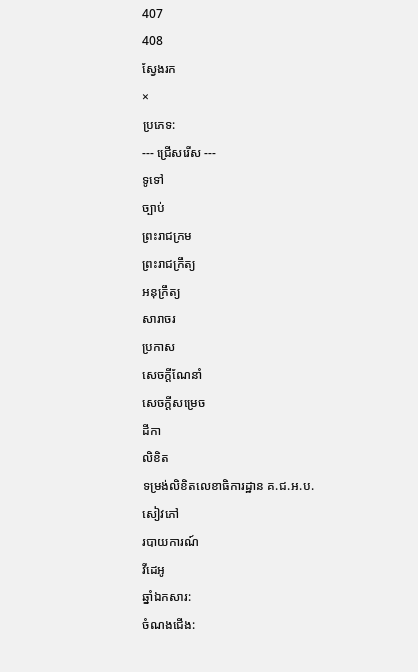407
408
ស្វែងរក
×
ប្រភេទ:
--- ជ្រើសរើស ---
ទូទៅ
ច្បាប់
ព្រះរាជក្រម
ព្រះរាជក្រឹត្យ
អនុក្រឹត្យ
សារាចរ
ប្រកាស
សេចក្ដីណែនាំ
សេចក្ដីសម្រេច
ដីកា
លិខិត
ទម្រង់លិខិតលេខាធិការដ្ឋាន គ.ជ.អ.ប.
សៀវភៅ
របាយការណ៍
វីដេអូ
ឆ្នាំឯកសារ:
ចំណងជើង: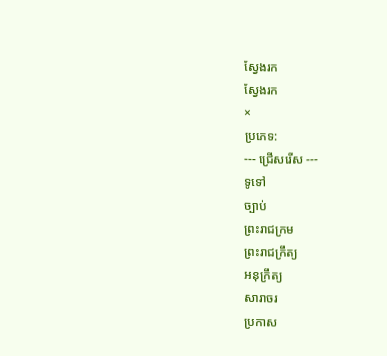ស្វែងរក
ស្វែងរក
×
ប្រភេទ:
--- ជ្រើសរើស ---
ទូទៅ
ច្បាប់
ព្រះរាជក្រម
ព្រះរាជក្រឹត្យ
អនុក្រឹត្យ
សារាចរ
ប្រកាស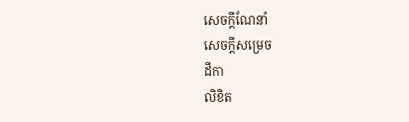សេចក្ដីណែនាំ
សេចក្ដីសម្រេច
ដីកា
លិខិត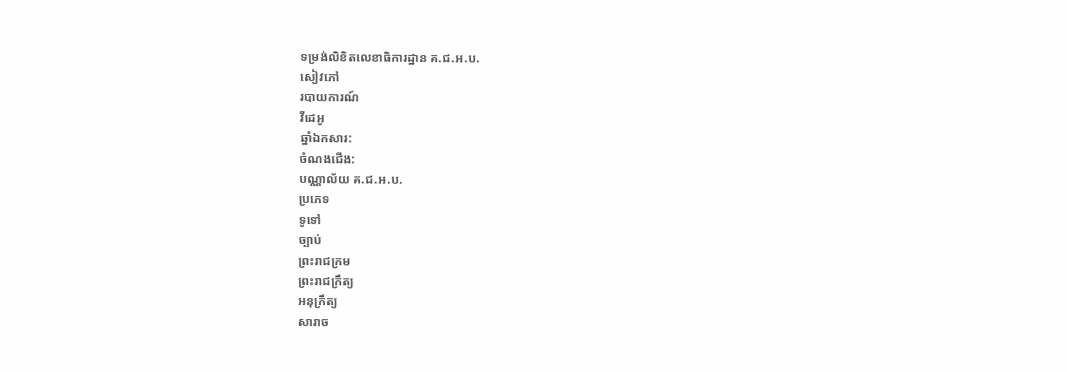ទម្រង់លិខិតលេខាធិការដ្ឋាន គ.ជ.អ.ប.
សៀវភៅ
របាយការណ៍
វីដេអូ
ឆ្នាំឯកសារ:
ចំណងជើង:
បណ្ណាល័យ គ.ជ.អ.ប.
ប្រភេទ
ទូទៅ
ច្បាប់
ព្រះរាជក្រម
ព្រះរាជក្រឹត្យ
អនុក្រឹត្យ
សារាច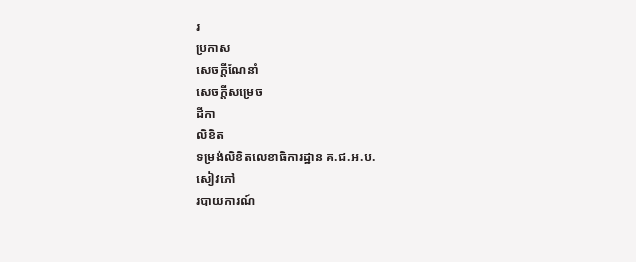រ
ប្រកាស
សេចក្ដីណែនាំ
សេចក្ដីសម្រេច
ដីកា
លិខិត
ទម្រង់លិខិតលេខាធិការដ្ឋាន គ.ជ.អ.ប.
សៀវភៅ
របាយការណ៍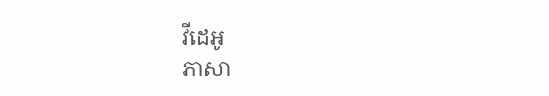វីដេអូ
ភាសា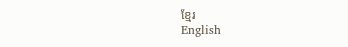ខ្មែរ
English